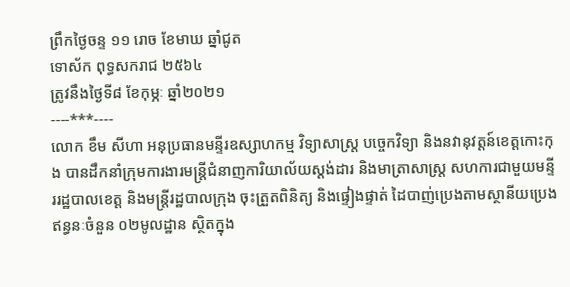ព្រឹកថ្ងៃចន្ទ ១១ រោច ខែមាឃ ឆ្នាំជូត
ទោស័ក ពុទ្ធសករាជ ២៥៦៤
ត្រូវនឹងថ្ងៃទី៨ ខែកុម្ភៈ ឆ្នាំ២០២១
----***----
លោក ខឹម សីហា អនុប្រធានមន្ទីរឧស្សាហកម្ម វិទ្យាសាស្ត្រ បច្ចេកវិទ្យា និងនវានុវត្តន៍ខេត្តកោះកុង បានដឹកនាំក្រុមការងារមន្ត្រីជំនាញការិយាល័យស្តង់ដារ និងមាត្រាសាស្រ្ត សហការជាមួយមន្ទីររដ្ឋបាលខេត្ត និងមន្ត្រីរដ្ឋបាលក្រុង ចុះត្រួតពិនិត្យ និងផ្ទៀងផ្ទាត់ ដៃបាញ់ប្រេងតាមស្ថានីយប្រេងឥន្ធនៈចំនួន ០២មូលដ្ឋាន ស្ថិតក្នុង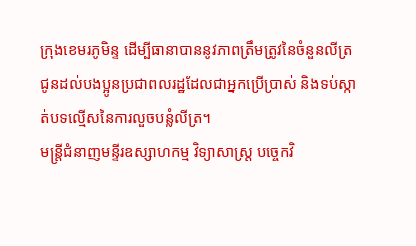ក្រុងខេមរភូមិន្ទ ដើម្បីធានាបាននូវភាពត្រឹមត្រូវនៃចំនួនលីត្រ ជូនដល់បងប្អូនប្រជាពលរដ្ឋដែលជាអ្នកប្រើប្រាស់ និងទប់ស្កាត់បទល្មើសនៃការលួចបន្លំលីត្រ។
មន្ត្រីជំនាញមន្ទីរឧស្សាហកម្ម វិទ្យាសាស្ត្រ បច្ចេកវិ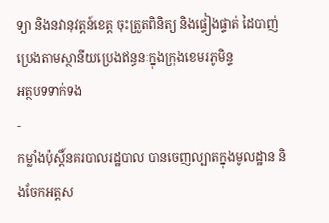ទ្យា និងនវានុវត្តន៍ខេត្ត ចុះត្រួតពិនិត្យ និងផ្ទៀងផ្ទាត់ ដៃបាញ់ប្រេងតាមស្ថានីយប្រេងឥន្ធនៈក្នុងក្រុងខេមរភូមិន្ទ
អត្ថបទទាក់ទង
-
កម្លាំងប៉ុស្តិ៍នគរបាលរដ្ឋបាល បានចេញល្បាតក្នុងមូលដ្ឋាន និងចែកអត្តស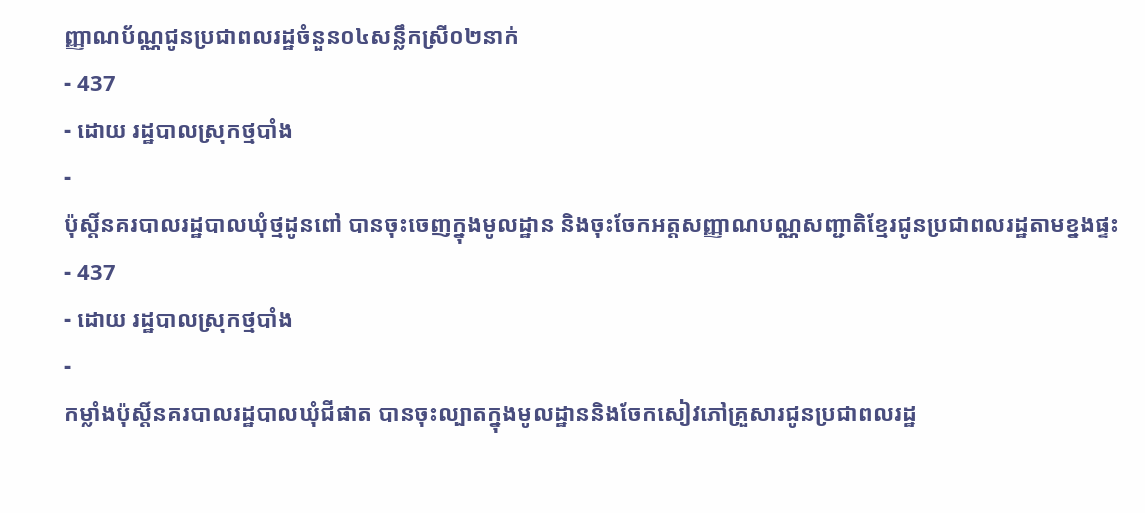ញ្ញាណប័ណ្ណជូនប្រជាពលរដ្ឋចំនួន០៤សន្លឹកស្រី០២នាក់
- 437
- ដោយ រដ្ឋបាលស្រុកថ្មបាំង
-
ប៉ុស្តិ៍នគរបាលរដ្ឋបាលឃុំថ្មដូនពៅ បានចុះចេញក្នុងមូលដ្ឋាន និងចុះចែកអត្តសញ្ញាណបណ្ណសញ្ជាតិខ្មែរជូនប្រជាពលរដ្ឋតាមខ្នងផ្ទះ
- 437
- ដោយ រដ្ឋបាលស្រុកថ្មបាំង
-
កម្លាំងប៉ុស្តិ៍នគរបាលរដ្ឋបាលឃុំជីផាត បានចុះល្បាតក្នុងមូលដ្ឋាននិងចែកសៀវភៅគ្រួសារជូនប្រជាពលរដ្ឋ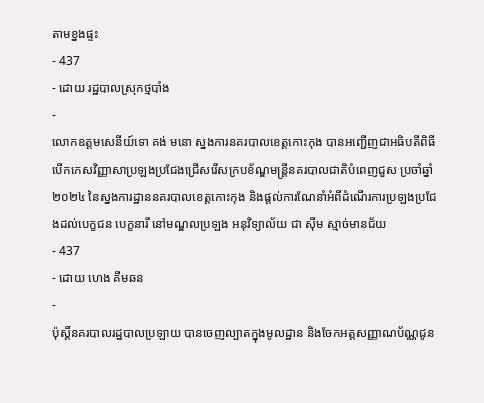តាមខ្នងផ្ទះ
- 437
- ដោយ រដ្ឋបាលស្រុកថ្មបាំង
-
លោកឧត្តមសេនីយ៍ទោ គង់ មនោ ស្នងការនគរបាលខេត្តកោះកុង បានអញ្ជើញជាអធិបតីពិធីបើកកេសវិញ្ញាសាប្រឡងប្រជែងជ្រើសរើសក្របខ័ណ្ឌមន្ត្រីនគរបាលជាតិបំពេញជួស ប្រចាំឆ្នាំ២០២៤ នៃស្នងការដ្ឋាននគរបាលខេត្តកោះកុង និងផ្តល់ការណែនាំអំពីដំណើរការប្រឡងប្រជែងដល់បេក្ខជន បេក្ខនារី នៅមណ្ឌលប្រឡង អនុវិទ្យាល័យ ជា ស៊ីម ស្មាច់មានជ័យ
- 437
- ដោយ ហេង គីមឆន
-
ប៉ុស្តិ៍នគរបាលរដ្ឋបាលប្រឡាយ បានចេញល្បាតក្នុងមូលដ្ឋាន និងចែកអត្តសញ្ញាណប័ណ្ណជូន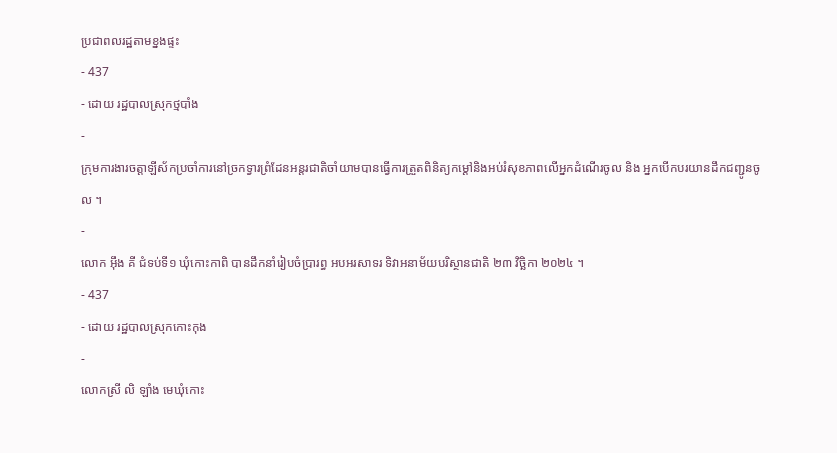ប្រជាពលរដ្ឋតាមខ្នងផ្ទះ
- 437
- ដោយ រដ្ឋបាលស្រុកថ្មបាំង
-
ក្រុមការងារចត្តាឡីស័កប្រចាំការនៅច្រកទ្វារព្រំដែនអន្ដរជាតិចាំយាមបានធ្វើការត្រួតពិនិត្យកម្ដៅនិងអប់រំសុខភាពលើអ្នកដំណើរចូល និង អ្នកបើកបរយានដឹកជញ្ជូនចូល ។
-
លោក អុឹង គី ជំទប់ទី១ ឃុំកោះកាពិ បានដឹកនាំរៀបចំប្រារព្ធ អបអរសាទរ ទិវាអនាម័យបរិស្ថានជាតិ ២៣ វិច្ឆិកា ២០២៤ ។
- 437
- ដោយ រដ្ឋបាលស្រុកកោះកុង
-
លោកស្រី លិ ឡាំង មេឃុំកោះ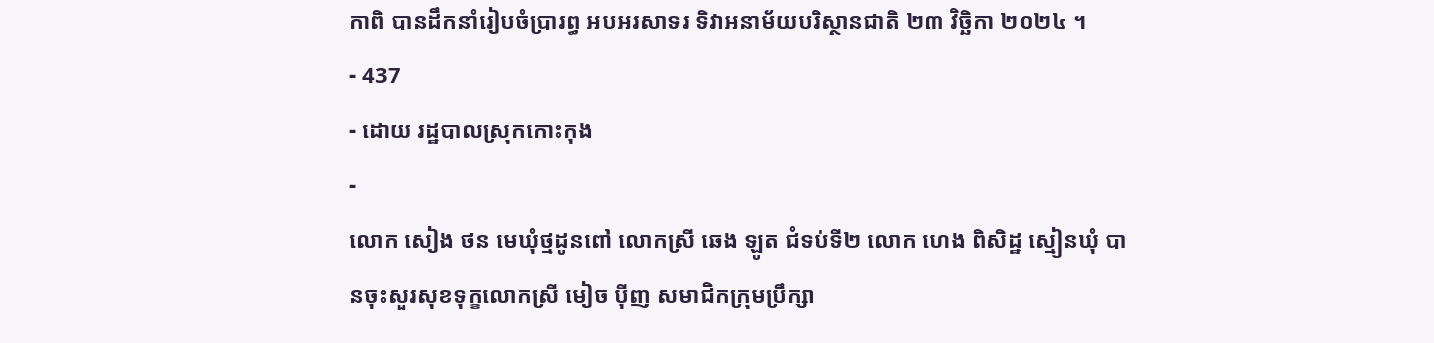កាពិ បានដឹកនាំរៀបចំប្រារព្ធ អបអរសាទរ ទិវាអនាម័យបរិស្ថានជាតិ ២៣ វិច្ឆិកា ២០២៤ ។
- 437
- ដោយ រដ្ឋបាលស្រុកកោះកុង
-
លោក សៀង ថន មេឃុំថ្មដូនពៅ លោកស្រី ឆេង ឡូត ជំទប់ទី២ លោក ហេង ពិសិដ្ឋ ស្មៀនឃុំ បានចុះសួរសុខទុក្ខលោកស្រី មៀច ប៉ីញ សមាជិកក្រុមប្រឹក្សា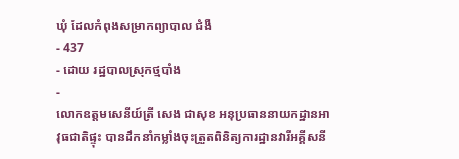ឃុំ ដែលកំពុងសម្រាកព្យាបាល ជំងឺ
- 437
- ដោយ រដ្ឋបាលស្រុកថ្មបាំង
-
លោកឧត្តមសេនីយ៍ត្រី សេង ជាសុខ អនុប្រធាននាយកដ្ឋានអាវុធជាតិផ្ទុះ បានដឹកនាំកម្លាំងចុះត្រួតពិនិត្យការដ្ឋានវារីអគ្គីសនី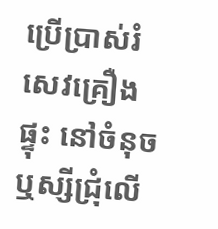ប្រើប្រាស់រំសេវគ្រឿងផ្ទុះ នៅចំនុចឬស្សីជ្រុំលើ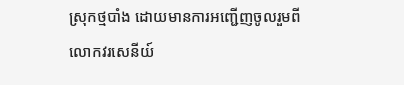ស្រុកថ្មបាំង ដោយមានការអញ្ជេីញចូលរួមពី លោកវរសេនីយ៍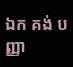ឯក គង់ បញ្ញា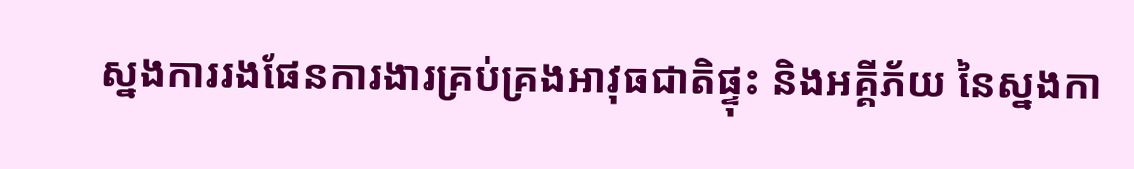ស្នងការរងផែនការងារគ្រប់គ្រងអាវុធជាតិផ្ទុះ និងអគ្គីភ័យ នៃស្នងកា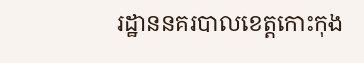រដ្ឋាននគរបាលខេត្តកោះកុង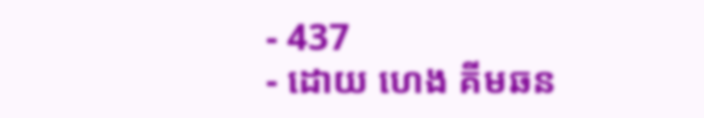- 437
- ដោយ ហេង គីមឆន